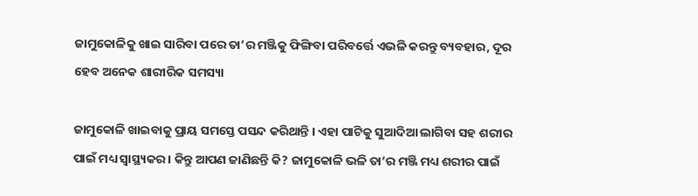ଜାମୁକୋଳିକୁ ଖାଇ ସାରିବା ପରେ ତା’ର ମଞ୍ଜିକୁ ଫିଙ୍ଗିବା ପରିବର୍ତ୍ତେ ଏଭଳି କରନ୍ତୁ ବ୍ୟବହାର, ଦୂର ହେବ ଅନେକ ଶାରୀରିକ ସମସ୍ୟା

ଜାମୁକୋଳି ଖାଇବାକୁ ପ୍ରାୟ ସମସ୍ତେ ପସନ୍ଦ କରିଥାନ୍ତି । ଏହା ପାଟିକୁ ସୁଆଦିଆ ଲାଗିବା ସହ ଶରୀର ପାଇଁ ମଧ୍ୟ ସ୍ୱାସ୍ଥ୍ୟକର । କିନ୍ତୁ ଆପଣ ଜାଣିଛନ୍ତି କି? ଜାମୁକୋଳି ଭଳି ତା’ର ମଞ୍ଜି ମଧ୍ୟ ଶରୀର ପାଇଁ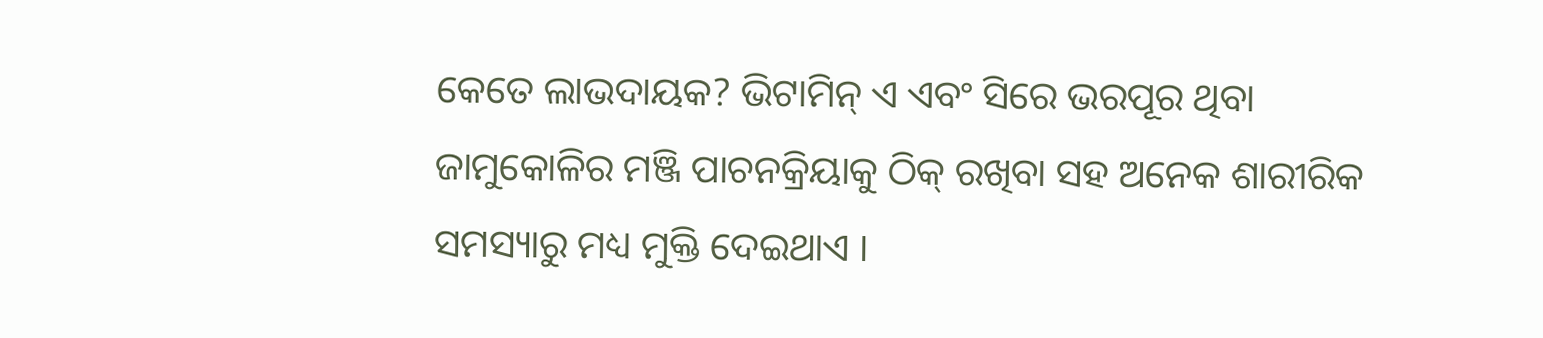କେତେ ଲାଭଦାୟକ? ଭିଟାମିନ୍‌ ଏ ଏବଂ ସିରେ ଭରପୂର ଥିବା ଜାମୁକୋଳିର ମଞ୍ଜି ପାଚନକ୍ରିୟାକୁ ଠିକ୍‌ ରଖିବା ସହ ଅନେକ ଶାରୀରିକ ସମସ୍ୟାରୁ ମଧ୍ୟ ମୁକ୍ତି ଦେଇଥାଏ ।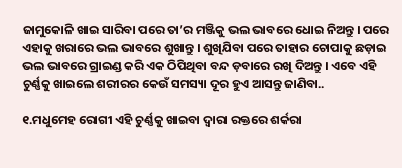ଜାମୁକୋଳି ଖାଇ ସାରିବା ପରେ ତା’ର ମଞ୍ଜିକୁ ଭଲ ଭାବରେ ଧୋଇ ନିଅନ୍ତୁ । ପରେ ଏହାକୁ ଖରାରେ ଭଲ ଭାବରେ ଶୁଖାନ୍ତୁ । ଶୁଖିଯିବା ପରେ ତାହାର ଚୋପାକୁ ଛଡ଼ାଇ ଭଲ ଭାବରେ ଗ୍ରାଇଣ୍ଡ କରି ଏକ ଠିପିଥିବା ବନ୍ଦ ଡ଼ବାରେ ରଖି ଦିଅନ୍ତୁ । ଏବେ ଏହି ଚୁର୍ଣ୍ଣକୁ ଖାଇଲେ ଶରୀରର କେଉଁ ସମସ୍ୟା ଦୂର ହୁଏ ଆସନ୍ତୁ ଜାଣିବା..

୧.ମଧୁମେହ ରୋଗୀ ଏହି ଚୁର୍ଣ୍ଣକୁ ଖାଇବା ଦ୍ୱାରା ରକ୍ତରେ ଶର୍କରା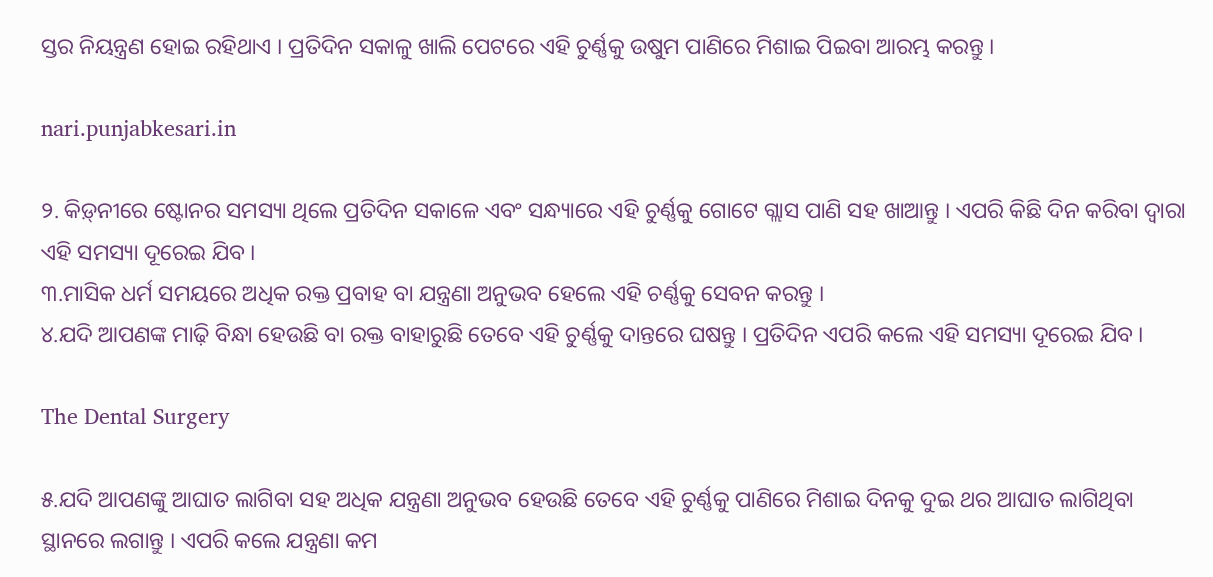ସ୍ତର ନିୟନ୍ତ୍ରଣ ହୋଇ ରହିଥାଏ । ପ୍ରତିଦିନ ସକାଳୁ ଖାଲି ପେଟରେ ଏହି ଚୁର୍ଣ୍ଣକୁ ଉଷୁମ ପାଣିରେ ମିଶାଇ ପିଇବା ଆରମ୍ଭ କରନ୍ତୁ ।

nari.punjabkesari.in

୨. କିଡ଼୍‍ନୀରେ ଷ୍ଟୋନର ସମସ୍ୟା ଥିଲେ ପ୍ରତିଦିନ ସକାଳେ ଏବଂ ସନ୍ଧ୍ୟାରେ ଏହି ଚୁର୍ଣ୍ଣକୁ ଗୋଟେ ଗ୍ଲାସ ପାଣି ସହ ଖାଆନ୍ତୁ । ଏପରି କିଛି ଦିନ କରିବା ଦ୍ୱାରା ଏହି ସମସ୍ୟା ଦୂରେଇ ଯିବ ।
୩.ମାସିକ ଧର୍ମ ସମୟରେ ଅଧିକ ରକ୍ତ ପ୍ରବାହ ବା ଯନ୍ତ୍ରଣା ଅନୁଭବ ହେଲେ ଏହି ଚର୍ଣ୍ଣକୁ ସେବନ କରନ୍ତୁ ।
୪.ଯଦି ଆପଣଙ୍କ ମାଢ଼ି ବିନ୍ଧା ହେଉଛି ବା ରକ୍ତ ବାହାରୁଛି ତେବେ ଏହି ଚୁର୍ଣ୍ଣକୁ ଦାନ୍ତରେ ଘଷନ୍ତୁ । ପ୍ରତିଦିନ ଏପରି କଲେ ଏହି ସମସ୍ୟା ଦୂରେଇ ଯିବ ।

The Dental Surgery

୫.ଯଦି ଆପଣଙ୍କୁ ଆଘାତ ଲାଗିବା ସହ ଅଧିକ ଯନ୍ତ୍ରଣା ଅନୁଭବ ହେଉଛି ତେବେ ଏହି ଚୁର୍ଣ୍ଣକୁ ପାଣିରେ ମିଶାଇ ଦିନକୁ ଦୁଇ ଥର ଆଘାତ ଲାଗିଥିବା ସ୍ଥାନରେ ଲଗାନ୍ତୁ । ଏପରି କଲେ ଯନ୍ତ୍ରଣା କମ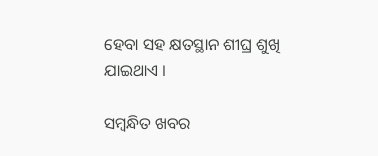ହେବା ସହ କ୍ଷତସ୍ଥାନ ଶୀଘ୍ର ଶୁଖି ଯାଇଥାଏ ।

ସମ୍ବନ୍ଧିତ ଖବର